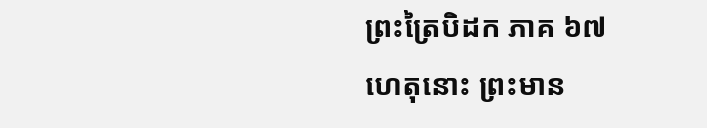ព្រះត្រៃបិដក ភាគ ៦៧
ហេតុនោះ ព្រះមាន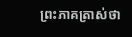ព្រះភាគត្រាស់ថា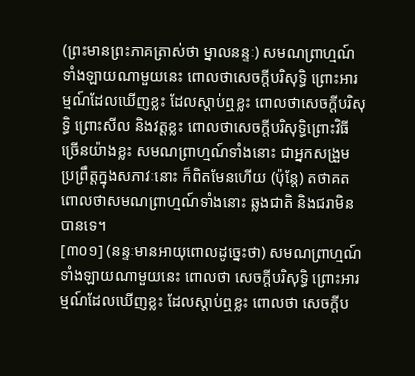(ព្រះមានព្រះភាគត្រាស់ថា ម្នាលនន្ទៈ) សមណព្រាហ្មណ៍ទាំងឡាយណាមួយនេះ ពោលថាសេចក្តីបរិសុទ្ធិ ព្រោះអារម្មណ៍ដែលឃើញខ្លះ ដែលស្តាប់ឮខ្លះ ពោលថាសេចក្តីបរិសុទ្ធិ ព្រោះសីល និងវត្តខ្លះ ពោលថាសេចក្តីបរិសុទ្ធិព្រោះវិធីច្រើនយ៉ាងខ្លះ សមណព្រាហ្មណ៍ទាំងនោះ ជាអ្នកសង្រួម ប្រព្រឹត្តក្នុងសភាវៈនោះ ក៏ពិតមែនហើយ (ប៉ុន្តែ) តថាគត ពោលថាសមណព្រាហ្មណ៍ទាំងនោះ ឆ្លងជាតិ និងជរាមិនបានទេ។
[៣០១] (នន្ទៈមានអាយុពោលដូច្នេះថា) សមណព្រាហ្មណ៍ទាំងឡាយណាមួយនេះ ពោលថា សេចក្តីបរិសុទ្ធិ ព្រោះអារម្មណ៍ដែលឃើញខ្លះ ដែលស្តាប់ឮខ្លះ ពោលថា សេចក្តីប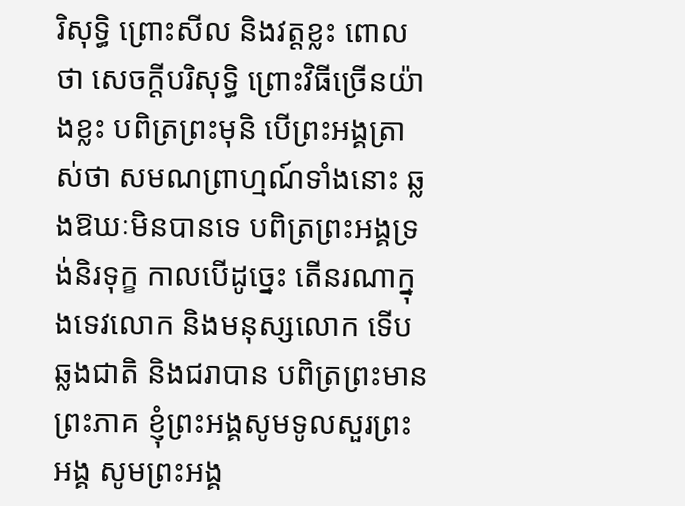រិសុទ្ធិ ព្រោះសីល និងវត្តខ្លះ ពោលថា សេចក្តីបរិសុទ្ធិ ព្រោះវិធីច្រើនយ៉ាងខ្លះ បពិត្រព្រះមុនិ បើព្រះអង្គត្រាស់ថា សមណព្រាហ្មណ៍ទាំងនោះ ឆ្លងឱឃៈមិនបានទេ បពិត្រព្រះអង្គទ្រង់និរទុក្ខ កាលបើដូច្នេះ តើនរណាក្នុងទេវលោក និងមនុស្សលោក ទើបឆ្លងជាតិ និងជរាបាន បពិត្រព្រះមានព្រះភាគ ខ្ញុំព្រះអង្គសូមទូលសួរព្រះអង្គ សូមព្រះអង្គ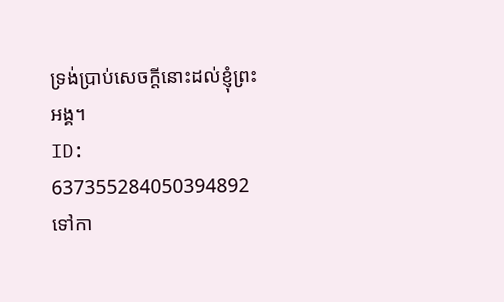ទ្រង់ប្រាប់សេចក្តីនោះដល់ខ្ញុំព្រះអង្គ។
ID: 637355284050394892
ទៅកា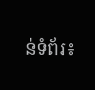ន់ទំព័រ៖